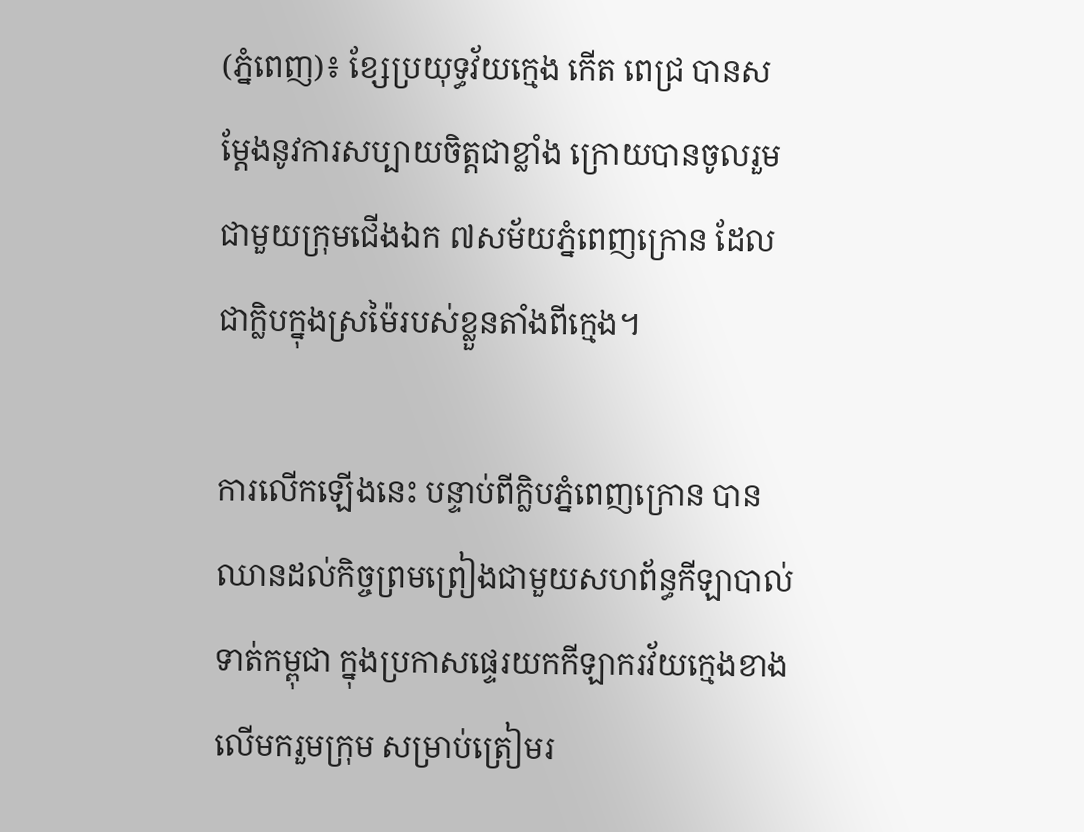(ភ្នំពេញ)៖ ខ្សែប្រយុទ្ធវ័យក្មេង កើត ពេជ្រ បានសម្ដែងនូវការសប្បាយចិត្ដជាខ្លាំង ក្រោយបានចូលរួមជាមួយក្រុមជើងឯក ៧សម័យភ្នំពេញក្រោន ដែលជាក្លិបក្នុងស្រម៉ៃរបស់ខ្លួនតាំងពីក្មេង។

ការលើកឡើងនេះ បន្ទាប់ពីក្លិបភ្នំពេញក្រោន បានឈានដល់កិច្ចព្រមព្រៀងជាមួយសហព័ន្ធកីឡាបាល់ទាត់កម្ពុជា ក្នុងប្រកាសផ្ទេរយកកីឡាករវ័យក្មេងខាងលើមករួមក្រុម សម្រាប់ត្រៀមរ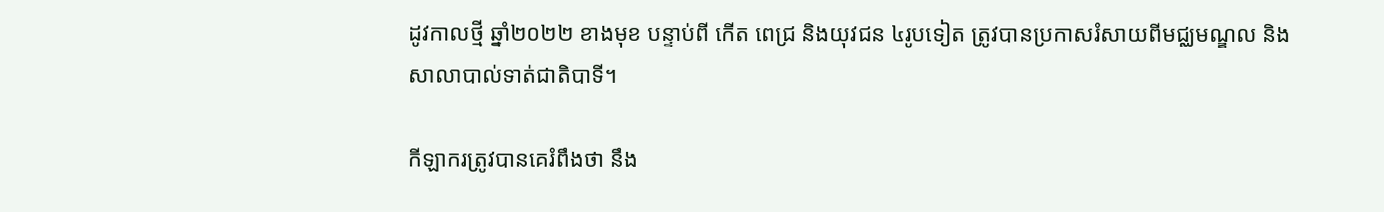ដូវកាលថ្មី ឆ្នាំ២០២២ ខាងមុខ បន្ទាប់ពី កើត ពេជ្រ និងយុវជន ៤រូបទៀត ត្រូវបានប្រកាសរំសាយពីមជ្ឈមណ្ឌល និងសាលាបាល់ទាត់ជាតិបាទី។

កីឡាករត្រូវបានគេរំពឹងថា នឹង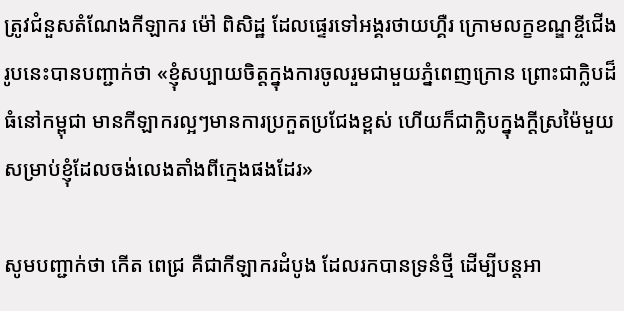ត្រូវជំនួសតំណែងកីឡាករ ម៉ៅ ពិសិដ្ឋ ដែលផ្ទេរទៅអង្គរថាយហ្គឺរ ក្រោមលក្ខខណ្ឌខ្ចីជើងរូបនេះបានបញ្ជាក់ថា «ខ្ញុំសប្បាយចិត្តក្នុងការចូលរួមជាមួយភ្នំពេញក្រោន ព្រោះជាក្លិបដ៏ធំនៅកម្ពុជា មានកីឡាករល្អៗមានការប្រកួតប្រជែងខ្ពស់ ហើយក៏ជាក្លិបក្នុងក្តីស្រម៉ៃមួយសម្រាប់ខ្ញុំដែលចង់លេងតាំងពីក្មេងផងដែរ»

សូមបញ្ជាក់ថា កើត ពេជ្រ គឺជាកីឡាករដំបូង ដែលរកបានទ្រនំថ្មី ដើម្បីបន្ដអា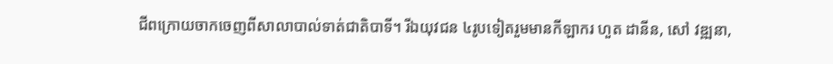ជីពក្រោយចាកចេញពីសាលាបាល់ទាត់ជាតិបាទី។ រីឯយុវជន ៤រូបទៀតរួមមានកីឡាករ ហួត ដានីន, សៅ វឌ្ឍនា,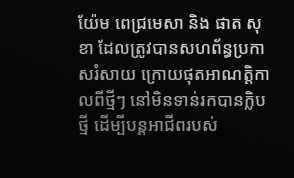យ៉ែម ពេជ្រមេសា និង ផាត សុខា ដែលត្រូវបានសហព័ន្ធប្រកាសរំសាយ ក្រោយផុតអាណត្តិកាលពីថ្មីៗ នៅមិនទាន់រកបានក្លិបថ្មី ដើម្បីបន្ដអាជីពរបស់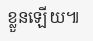ខ្លួនឡើយ៕